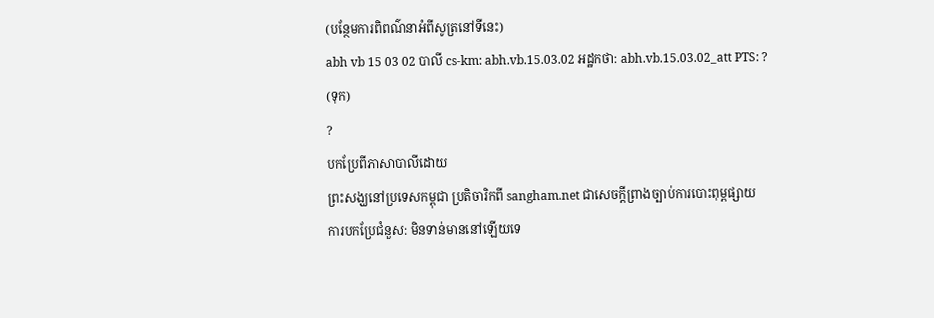(បន្ថែមការពិពណ៌នាអំពីសូត្រនៅទីនេះ)
abh vb 15 03 02 បាលី cs-km: abh.vb.15.03.02 អដ្ឋកថា: abh.vb.15.03.02_att PTS: ?
(ទុក)
?
បកប្រែពីភាសាបាលីដោយ
ព្រះសង្ឃនៅប្រទេសកម្ពុជា ប្រតិចារិកពី sangham.net ជាសេចក្តីព្រាងច្បាប់ការបោះពុម្ពផ្សាយ
ការបកប្រែជំនួស: មិនទាន់មាននៅឡើយទេ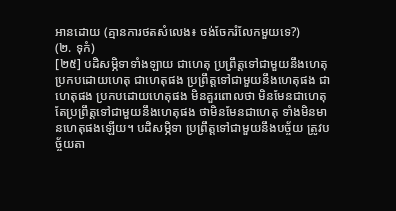អានដោយ (គ្មានការថតសំលេង៖ ចង់ចែករំលែកមួយទេ?)
(២. ទុកំ)
[២៥] បដិសម្ភិទាទាំងឡាយ ជាហេតុ ប្រព្រឹត្តទៅជាមួយនឹងហេតុ ប្រកបដោយហេតុ ជាហេតុផង ប្រព្រឹត្តទៅជាមួយនឹងហេតុផង ជាហេតុផង ប្រកបដោយហេតុផង មិនគួរពោលថា មិនមែនជាហេតុ តែប្រព្រឹត្តទៅជាមួយនឹងហេតុផង ថាមិនមែនជាហេតុ ទាំងមិនមានហេតុផងឡើយ។ បដិសម្ភិទា ប្រព្រឹត្តទៅជាមួយនឹងបច្ច័យ ត្រូវបច្ច័យតា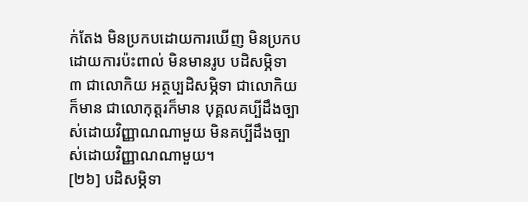ក់តែង មិនប្រកបដោយការឃើញ មិនប្រកបដោយការប៉ះពាល់ មិនមានរូប បដិសម្ភិទា ៣ ជាលោកិយ អត្ថប្បដិសម្ភិទា ជាលោកិយក៏មាន ជាលោកុត្តរក៏មាន បុគ្គលគប្បីដឹងច្បាស់ដោយវិញ្ញាណណាមួយ មិនគប្បីដឹងច្បាស់ដោយវិញ្ញាណណាមួយ។
[២៦] បដិសម្ភិទា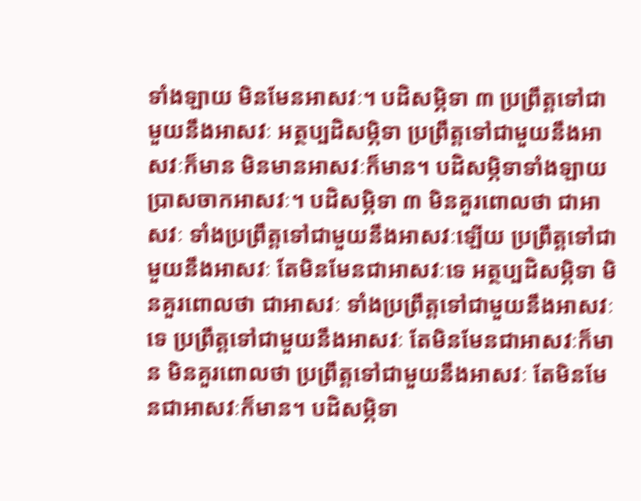ទាំងឡាយ មិនមែនអាសវៈ។ បដិសម្ភិទា ៣ ប្រព្រឹត្តទៅជាមួយនឹងអាសវៈ អត្ថប្បដិសម្ភិទា ប្រព្រឹត្តទៅជាមួយនឹងអាសវៈក៏មាន មិនមានអាសវៈក៏មាន។ បដិសម្ភិទាទាំងឡាយ ប្រាសចាកអាសវៈ។ បដិសម្ភិទា ៣ មិនគួរពោលថា ជាអាសវៈ ទាំងប្រព្រឹត្តទៅជាមួយនឹងអាសវៈឡើយ ប្រព្រឹត្តទៅជាមួយនឹងអាសវៈ តែមិនមែនជាអាសវៈទេ អត្ថប្បដិសម្ភិទា មិនគួរពោលថា ជាអាសវៈ ទាំងប្រព្រឹត្តទៅជាមួយនឹងអាសវៈទេ ប្រព្រឹត្តទៅជាមួយនឹងអាសវៈ តែមិនមែនជាអាសវៈក៏មាន មិនគួរពោលថា ប្រព្រឹត្តទៅជាមួយនឹងអាសវៈ តែមិនមែនជាអាសវៈក៏មាន។ បដិសម្ភិទា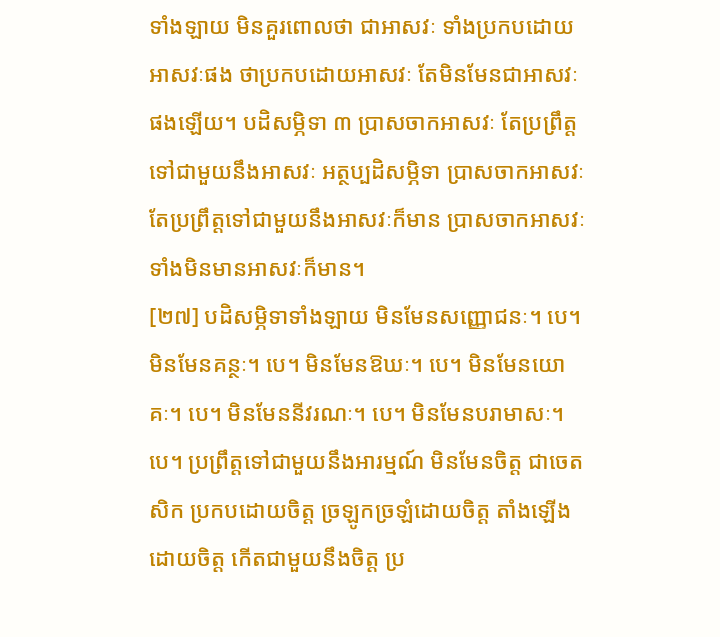ទាំងឡាយ មិនគួរពោលថា ជាអាសវៈ ទាំងប្រកបដោយអាសវៈផង ថាប្រកបដោយអាសវៈ តែមិនមែនជាអាសវៈផងឡើយ។ បដិសម្ភិទា ៣ ប្រាសចាកអាសវៈ តែប្រព្រឹត្តទៅជាមួយនឹងអាសវៈ អត្ថប្បដិសម្ភិទា ប្រាសចាកអាសវៈ តែប្រព្រឹត្តទៅជាមួយនឹងអាសវៈក៏មាន ប្រាសចាកអាសវៈ ទាំងមិនមានអាសវៈក៏មាន។
[២៧] បដិសម្ភិទាទាំងឡាយ មិនមែនសញ្ញោជនៈ។ បេ។ មិនមែនគន្ថៈ។ បេ។ មិនមែនឱឃៈ។ បេ។ មិនមែនយោគៈ។ បេ។ មិនមែននីវរណៈ។ បេ។ មិនមែនបរាមាសៈ។ បេ។ ប្រព្រឹត្តទៅជាមួយនឹងអារម្មណ៍ មិនមែនចិត្ត ជាចេតសិក ប្រកបដោយចិត្ត ច្រឡូកច្រឡំដោយចិត្ត តាំងឡើងដោយចិត្ត កើតជាមួយនឹងចិត្ត ប្រ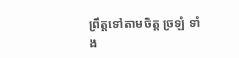ព្រឹត្តទៅតាមចិត្ត ច្រឡំ ទាំង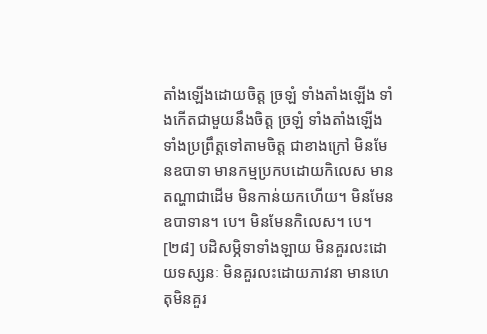តាំងឡើងដោយចិត្ត ច្រឡំ ទាំងតាំងឡើង ទាំងកើតជាមួយនឹងចិត្ត ច្រឡំ ទាំងតាំងឡើង ទាំងប្រព្រឹត្តទៅតាមចិត្ត ជាខាងក្រៅ មិនមែនឧបាទា មានកម្មប្រកបដោយកិលេស មានតណ្ហាជាដើម មិនកាន់យកហើយ។ មិនមែនឧបាទាន។ បេ។ មិនមែនកិលេស។ បេ។
[២៨] បដិសម្ភិទាទាំងឡាយ មិនគួរលះដោយទស្សនៈ មិនគួរលះដោយភាវនា មានហេតុមិនគួរ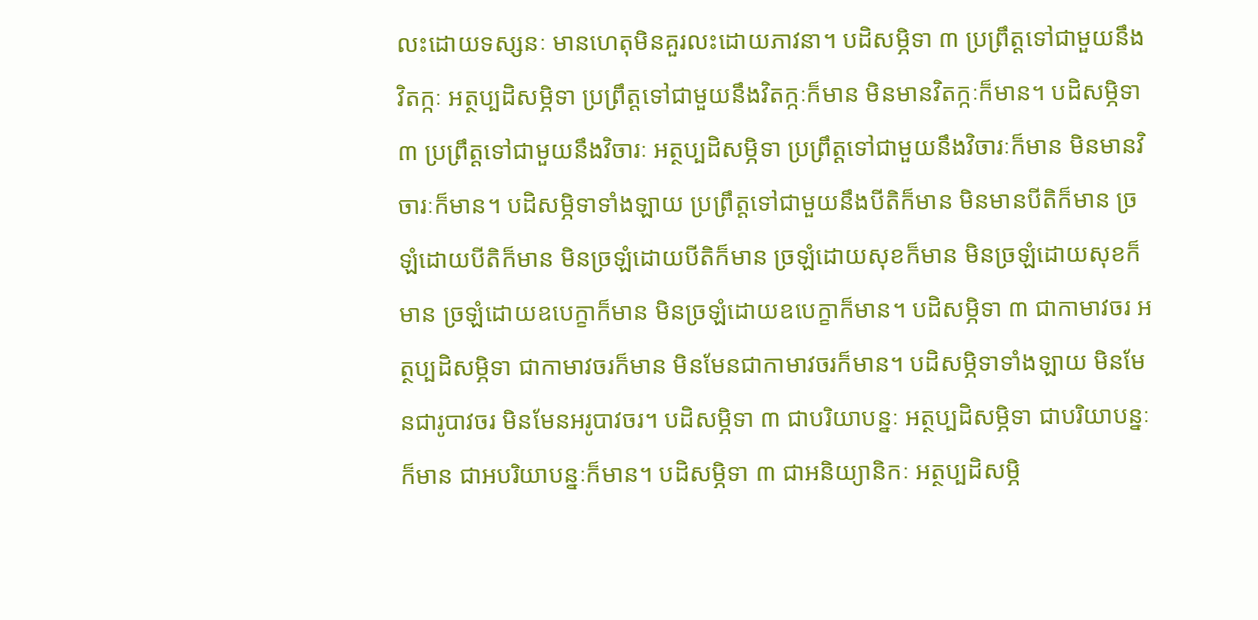លះដោយទស្សនៈ មានហេតុមិនគួរលះដោយភាវនា។ បដិសម្ភិទា ៣ ប្រព្រឹត្តទៅជាមួយនឹងវិតក្កៈ អត្ថប្បដិសម្ភិទា ប្រព្រឹត្តទៅជាមួយនឹងវិតក្កៈក៏មាន មិនមានវិតក្កៈក៏មាន។ បដិសម្ភិទា ៣ ប្រព្រឹត្តទៅជាមួយនឹងវិចារៈ អត្ថប្បដិសម្ភិទា ប្រព្រឹត្តទៅជាមួយនឹងវិចារៈក៏មាន មិនមានវិចារៈក៏មាន។ បដិសម្ភិទាទាំងឡាយ ប្រព្រឹត្តទៅជាមួយនឹងបីតិក៏មាន មិនមានបីតិក៏មាន ច្រឡំដោយបីតិក៏មាន មិនច្រឡំដោយបីតិក៏មាន ច្រឡំដោយសុខក៏មាន មិនច្រឡំដោយសុខក៏មាន ច្រឡំដោយឧបេក្ខាក៏មាន មិនច្រឡំដោយឧបេក្ខាក៏មាន។ បដិសម្ភិទា ៣ ជាកាមាវចរ អត្ថប្បដិសម្ភិទា ជាកាមាវចរក៏មាន មិនមែនជាកាមាវចរក៏មាន។ បដិសម្ភិទាទាំងឡាយ មិនមែនជារូបាវចរ មិនមែនអរូបាវចរ។ បដិសម្ភិទា ៣ ជាបរិយាបន្នៈ អត្ថប្បដិសម្ភិទា ជាបរិយាបន្នៈក៏មាន ជាអបរិយាបន្នៈក៏មាន។ បដិសម្ភិទា ៣ ជាអនិយ្យានិកៈ អត្ថប្បដិសម្ភិ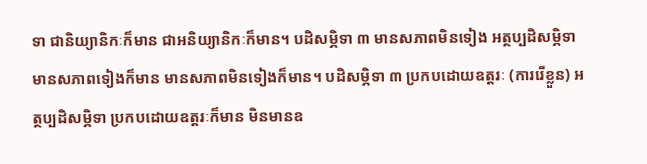ទា ជានិយ្យានិកៈក៏មាន ជាអនិយ្យានិកៈក៏មាន។ បដិសម្ភិទា ៣ មានសភាពមិនទៀង អត្ថប្បដិសម្ភិទា មានសភាពទៀងក៏មាន មានសភាពមិនទៀងក៏មាន។ បដិសម្ភិទា ៣ ប្រកបដោយឧត្តរៈ (ការរើខ្លួន) អត្ថប្បដិសម្ភិទា ប្រកបដោយឧត្តរៈក៏មាន មិនមានឧ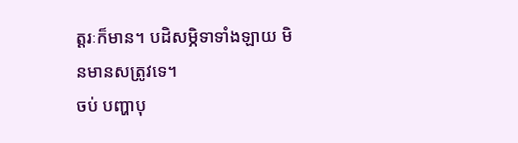ត្តរៈក៏មាន។ បដិសម្ភិទាទាំងឡាយ មិនមានសត្រូវទេ។
ចប់ បញ្ហាបុ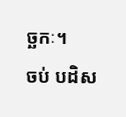ច្ឆកៈ។
ចប់ បដិស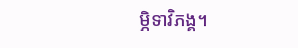ម្ភិទាវិភង្គ។